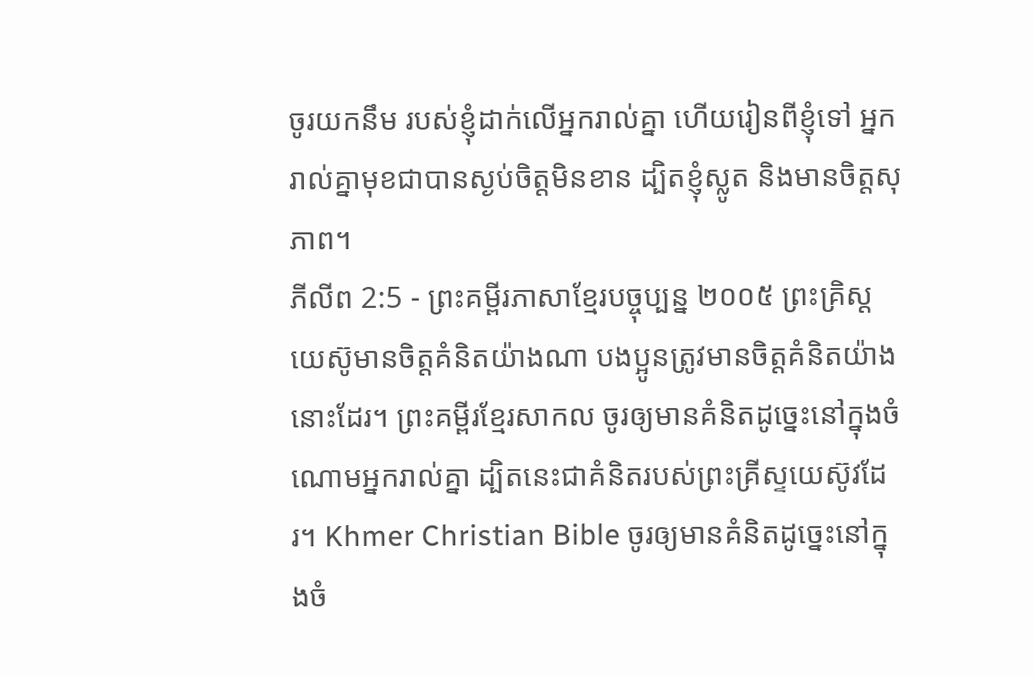ចូរយកនឹម របស់ខ្ញុំដាក់លើអ្នករាល់គ្នា ហើយរៀនពីខ្ញុំទៅ អ្នករាល់គ្នាមុខជាបានស្ងប់ចិត្តមិនខាន ដ្បិតខ្ញុំស្លូត និងមានចិត្តសុភាព។
ភីលីព 2:5 - ព្រះគម្ពីរភាសាខ្មែរបច្ចុប្បន្ន ២០០៥ ព្រះគ្រិស្តយេស៊ូមានចិត្តគំនិតយ៉ាងណា បងប្អូនត្រូវមានចិត្តគំនិតយ៉ាងនោះដែរ។ ព្រះគម្ពីរខ្មែរសាកល ចូរឲ្យមានគំនិតដូច្នេះនៅក្នុងចំណោមអ្នករាល់គ្នា ដ្បិតនេះជាគំនិតរបស់ព្រះគ្រីស្ទយេស៊ូវដែរ។ Khmer Christian Bible ចូរឲ្យមានគំនិតដូច្នេះនៅក្នុងចំ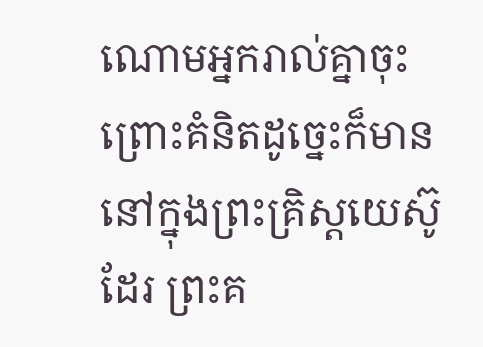ណោមអ្នករាល់គ្នាចុះ ព្រោះគំនិតដូច្នេះក៏មាននៅក្នុងព្រះគ្រិស្ដយេស៊ូដែរ ព្រះគ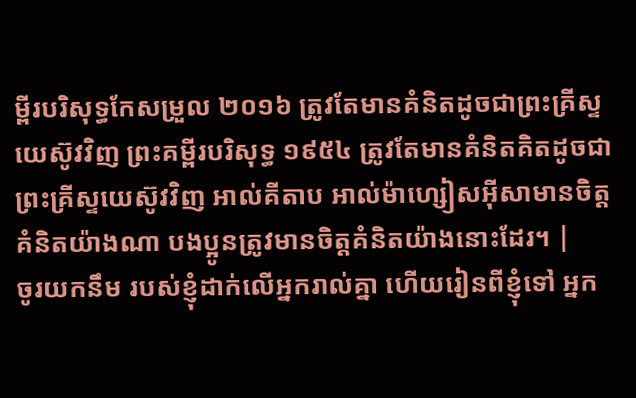ម្ពីរបរិសុទ្ធកែសម្រួល ២០១៦ ត្រូវតែមានគំនិតដូចជាព្រះគ្រីស្ទយេស៊ូវវិញ ព្រះគម្ពីរបរិសុទ្ធ ១៩៥៤ ត្រូវតែមានគំនិតគិតដូចជាព្រះគ្រីស្ទយេស៊ូវវិញ អាល់គីតាប អាល់ម៉ាហ្សៀសអ៊ីសាមានចិត្ដគំនិតយ៉ាងណា បងប្អូនត្រូវមានចិត្ដគំនិតយ៉ាងនោះដែរ។ |
ចូរយកនឹម របស់ខ្ញុំដាក់លើអ្នករាល់គ្នា ហើយរៀនពីខ្ញុំទៅ អ្នក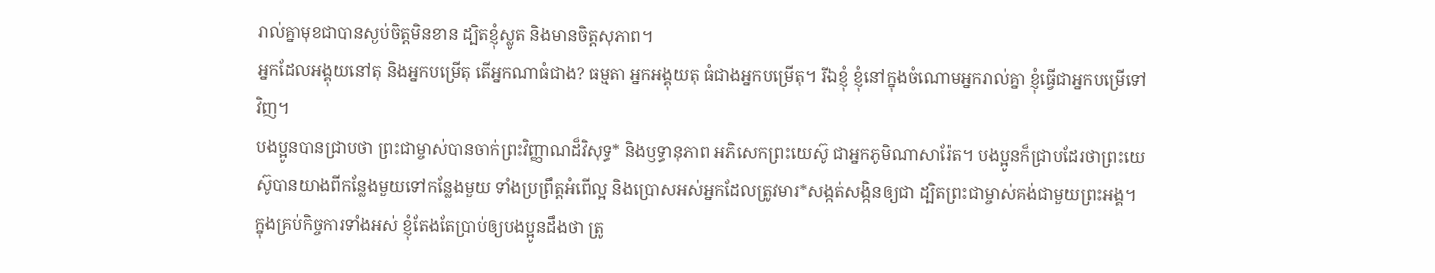រាល់គ្នាមុខជាបានស្ងប់ចិត្តមិនខាន ដ្បិតខ្ញុំស្លូត និងមានចិត្តសុភាព។
អ្នកដែលអង្គុយនៅតុ និងអ្នកបម្រើតុ តើអ្នកណាធំជាង? ធម្មតា អ្នកអង្គុយតុ ធំជាងអ្នកបម្រើតុ។ រីឯខ្ញុំ ខ្ញុំនៅក្នុងចំណោមអ្នករាល់គ្នា ខ្ញុំធ្វើជាអ្នកបម្រើទៅវិញ។
បងប្អូនបានជ្រាបថា ព្រះជាម្ចាស់បានចាក់ព្រះវិញ្ញាណដ៏វិសុទ្ធ* និងឫទ្ធានុភាព អភិសេកព្រះយេស៊ូ ជាអ្នកភូមិណាសារ៉ែត។ បងប្អូនក៏ជ្រាបដែរថាព្រះយេស៊ូបានយាងពីកន្លែងមួយទៅកន្លែងមួយ ទាំងប្រព្រឹត្តអំពើល្អ និងប្រោសអស់អ្នកដែលត្រូវមារ*សង្កត់សង្កិនឲ្យជា ដ្បិតព្រះជាម្ចាស់គង់ជាមួយព្រះអង្គ។
ក្នុងគ្រប់កិច្ចការទាំងអស់ ខ្ញុំតែងតែប្រាប់ឲ្យបងប្អូនដឹងថា ត្រូ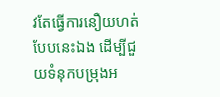វតែធ្វើការនឿយហត់បែបនេះឯង ដើម្បីជួយទំនុកបម្រុងអ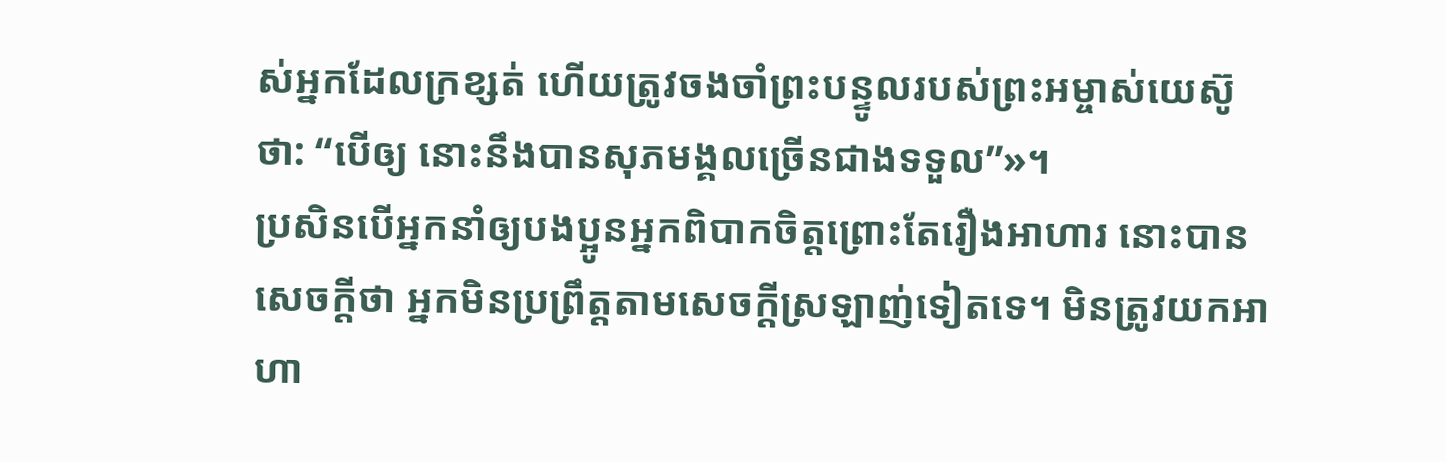ស់អ្នកដែលក្រខ្សត់ ហើយត្រូវចងចាំព្រះបន្ទូលរបស់ព្រះអម្ចាស់យេស៊ូថា: “បើឲ្យ នោះនឹងបានសុភមង្គលច្រើនជាងទទួល”»។
ប្រសិនបើអ្នកនាំឲ្យបងប្អូនអ្នកពិបាកចិត្តព្រោះតែរឿងអាហារ នោះបានសេចក្ដីថា អ្នកមិនប្រព្រឹត្តតាមសេចក្ដីស្រឡាញ់ទៀតទេ។ មិនត្រូវយកអាហា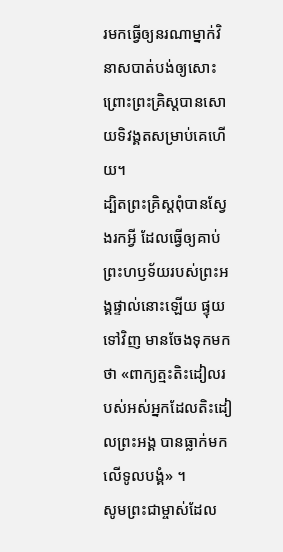រមកធ្វើឲ្យនរណាម្នាក់វិនាសបាត់បង់ឲ្យសោះ ព្រោះព្រះគ្រិស្តបានសោយទិវង្គតសម្រាប់គេហើយ។
ដ្បិតព្រះគ្រិស្តពុំបានស្វែងរកអ្វី ដែលធ្វើឲ្យគាប់ព្រះហឫទ័យរបស់ព្រះអង្គផ្ទាល់នោះឡើយ ផ្ទុយទៅវិញ មានចែងទុកមកថា «ពាក្យត្មះតិះដៀលរបស់អស់អ្នកដែលតិះដៀលព្រះអង្គ បានធ្លាក់មកលើទូលបង្គំ» ។
សូមព្រះជាម្ចាស់ដែល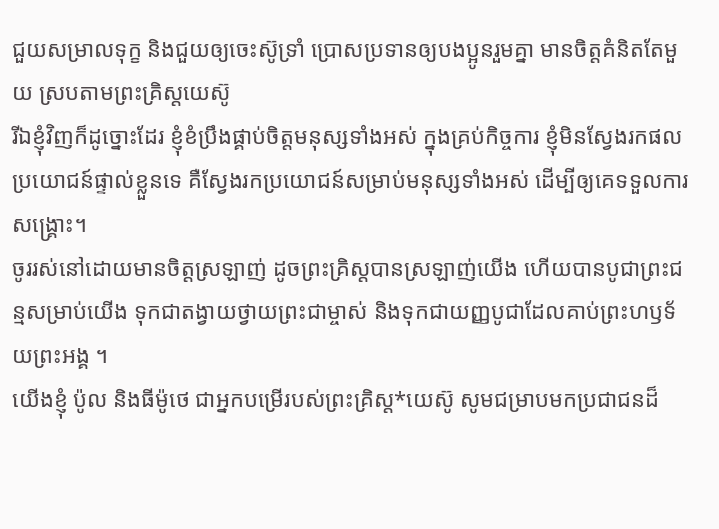ជួយសម្រាលទុក្ខ និងជួយឲ្យចេះស៊ូទ្រាំ ប្រោសប្រទានឲ្យបងប្អូនរួមគ្នា មានចិត្តគំនិតតែមួយ ស្របតាមព្រះគ្រិស្តយេស៊ូ
រីឯខ្ញុំវិញក៏ដូច្នោះដែរ ខ្ញុំខំប្រឹងផ្គាប់ចិត្តមនុស្សទាំងអស់ ក្នុងគ្រប់កិច្ចការ ខ្ញុំមិនស្វែងរកផលប្រយោជន៍ផ្ទាល់ខ្លួនទេ គឺស្វែងរកប្រយោជន៍សម្រាប់មនុស្សទាំងអស់ ដើម្បីឲ្យគេទទួលការសង្គ្រោះ។
ចូររស់នៅដោយមានចិត្តស្រឡាញ់ ដូចព្រះគ្រិស្តបានស្រឡាញ់យើង ហើយបានបូជាព្រះជន្មសម្រាប់យើង ទុកជាតង្វាយថ្វាយព្រះជាម្ចាស់ និងទុកជាយញ្ញបូជាដែលគាប់ព្រះហឫទ័យព្រះអង្គ ។
យើងខ្ញុំ ប៉ូល និងធីម៉ូថេ ជាអ្នកបម្រើរបស់ព្រះគ្រិស្ត*យេស៊ូ សូមជម្រាបមកប្រជាជនដ៏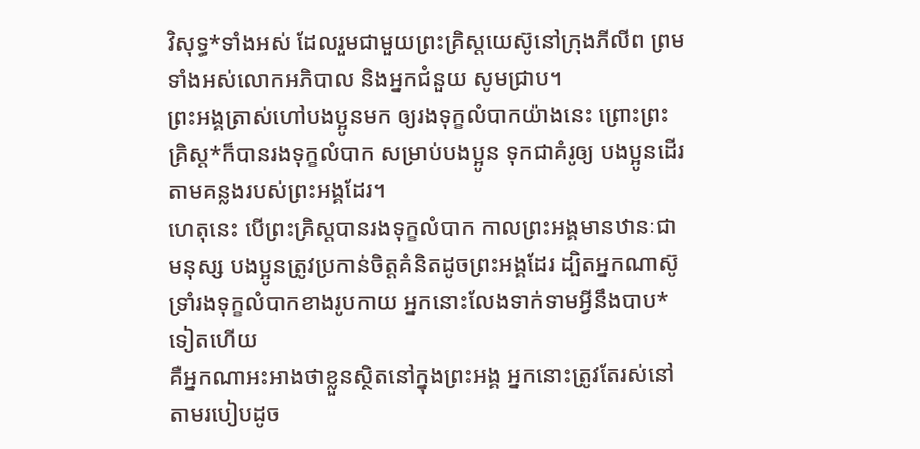វិសុទ្ធ*ទាំងអស់ ដែលរួមជាមួយព្រះគ្រិស្តយេស៊ូនៅក្រុងភីលីព ព្រមទាំងអស់លោកអភិបាល និងអ្នកជំនួយ សូមជ្រាប។
ព្រះអង្គត្រាស់ហៅបងប្អូនមក ឲ្យរងទុក្ខលំបាកយ៉ាងនេះ ព្រោះព្រះគ្រិស្ត*ក៏បានរងទុក្ខលំបាក សម្រាប់បងប្អូន ទុកជាគំរូឲ្យ បងប្អូនដើរតាមគន្លងរបស់ព្រះអង្គដែរ។
ហេតុនេះ បើព្រះគ្រិស្តបានរងទុក្ខលំបាក កាលព្រះអង្គមានឋានៈជាមនុស្ស បងប្អូនត្រូវប្រកាន់ចិត្តគំនិតដូចព្រះអង្គដែរ ដ្បិតអ្នកណាស៊ូទ្រាំរងទុក្ខលំបាកខាងរូបកាយ អ្នកនោះលែងទាក់ទាមអ្វីនឹងបាប*ទៀតហើយ
គឺអ្នកណាអះអាងថាខ្លួនស្ថិតនៅក្នុងព្រះអង្គ អ្នកនោះត្រូវតែរស់នៅតាមរបៀបដូច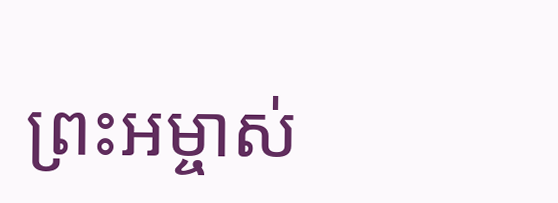ព្រះអម្ចាស់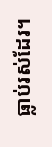ធ្លាប់រស់ដែរ។